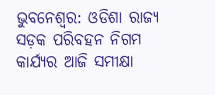ଭୁବନେଶ୍ବର: ଓଡିଶା ରାଜ୍ୟ ସଡ଼କ ପରିବହନ ନିଗମ କାର୍ଯ୍ୟର ଆଜି ସମୀକ୍ଷା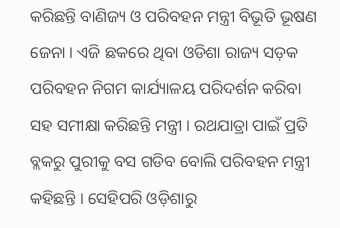କରିଛନ୍ତି ବାଣିଜ୍ୟ ଓ ପରିବହନ ମନ୍ତ୍ରୀ ବିଭୂତି ଭୂଷଣ ଜେନା । ଏଜି ଛକରେ ଥିବା ଓଡିଶା ରାଜ୍ୟ ସଡ଼କ ପରିବହନ ନିଗମ କାର୍ଯ୍ୟାଳୟ ପରିଦର୍ଶନ କରିବା ସହ ସମୀକ୍ଷା କରିଛନ୍ତି ମନ୍ତ୍ରୀ । ରଥଯାତ୍ରା ପାଇଁ ପ୍ରତି ବ୍ଲକରୁ ପୁରୀକୁ ବସ ଗଡିବ ବୋଲି ପରିବହନ ମନ୍ତ୍ରୀ କହିଛନ୍ତି । ସେହିପରି ଓଡ଼ିଶାରୁ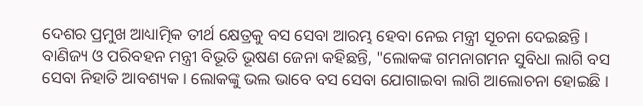ଦେଶର ପ୍ରମୁଖ ଆଧ୍ୟାତ୍ମିକ ତୀର୍ଥ କ୍ଷେତ୍ରକୁ ବସ ସେବା ଆରମ୍ଭ ହେବା ନେଇ ମନ୍ତ୍ରୀ ସୂଚନା ଦେଇଛନ୍ତି ।
ବାଣିଜ୍ୟ ଓ ପରିବହନ ମନ୍ତ୍ରୀ ବିଭୂତି ଭୂଷଣ ଜେନା କହିଛନ୍ତି, "ଲୋକଙ୍କ ଗମନାଗମନ ସୁବିଧା ଲାଗି ବସ ସେବା ନିହାତି ଆବଶ୍ୟକ । ଲୋକଙ୍କୁ ଭଲ ଭାବେ ବସ ସେବା ଯୋଗାଇବା ଲାଗି ଆଲୋଚନା ହୋଇଛି ।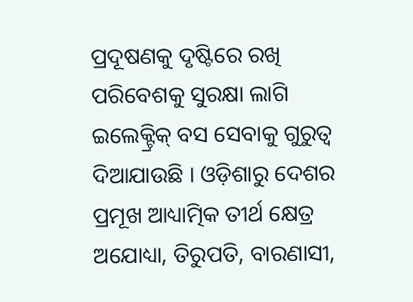ପ୍ରଦୂଷଣକୁ ଦୃଷ୍ଟିରେ ରଖି ପରିବେଶକୁ ସୁରକ୍ଷା ଲାଗି ଇଲେକ୍ଟ୍ରିକ୍ ବସ ସେବାକୁ ଗୁରୁତ୍ବ ଦିଆଯାଉଛି । ଓଡ଼ିଶାରୁ ଦେଶର ପ୍ରମୂଖ ଆଧ୍ୟାତ୍ମିକ ତୀର୍ଥ କ୍ଷେତ୍ର ଅଯୋଧ୍ୟା, ତିରୁପତି, ବାରଣାସୀ,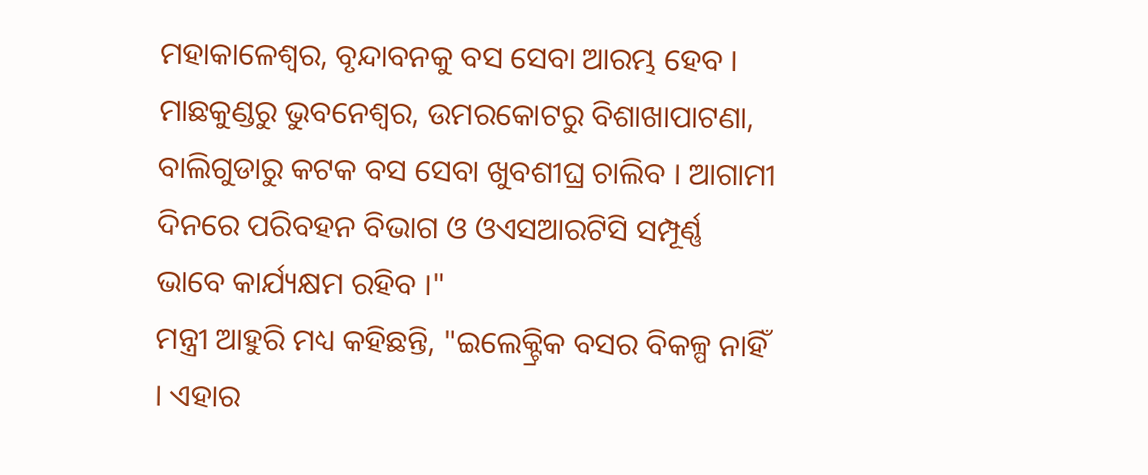ମହାକାଳେଶ୍ଵର, ବୃନ୍ଦାବନକୁ ବସ ସେବା ଆରମ୍ଭ ହେବ । ମାଛକୁଣ୍ଡରୁ ଭୁବନେଶ୍ବର, ଉମରକୋଟରୁ ବିଶାଖାପାଟଣା, ବାଲିଗୁଡାରୁ କଟକ ବସ ସେବା ଖୁବଶୀଘ୍ର ଚାଲିବ । ଆଗାମୀ ଦିନରେ ପରିବହନ ବିଭାଗ ଓ ଓଏସଆରଟିସି ସମ୍ପୂର୍ଣ୍ଣ ଭାବେ କାର୍ଯ୍ୟକ୍ଷମ ରହିବ ।"
ମନ୍ତ୍ରୀ ଆହୁରି ମଧ୍ୟ କହିଛନ୍ତି, "ଇଲେକ୍ଟ୍ରିକ ବସର ବିକଳ୍ପ ନାହିଁ । ଏହାର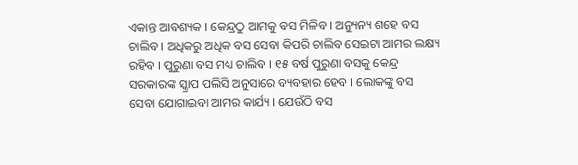ଏକାନ୍ତ ଆବଶ୍ୟକ । କେନ୍ଦ୍ରଠୁ ଆମକୁ ବସ ମିଳିବ । ଅନ୍ୟୁନ୍ୟ ଶହେ ବସ ଚାଲିବ । ଅଧିକରୁ ଅଧିକ ବସ ସେବା କିପରି ଚାଲିବ ସେଇଟା ଆମର ଲକ୍ଷ୍ୟ ରହିବ । ପୁରୁଣା ବସ ମଧ୍ୟ ଚାଲିବ । ୧୫ ବର୍ଷ ପୁରୁଣା ବସକୁ କେନ୍ଦ୍ର ସରକାରଙ୍କ ସ୍କ୍ରାପ ପଲିସି ଅନୁସାରେ ବ୍ୟବହାର ହେବ । ଲୋକଙ୍କୁ ବସ ସେବା ଯୋଗାଇବା ଆମର କାର୍ଯ୍ୟ । ଯେଉଁଠି ବସ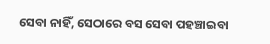ସେବା ନାହିଁ, ସେଠାରେ ବସ ସେବା ପହଞ୍ଚାଇବା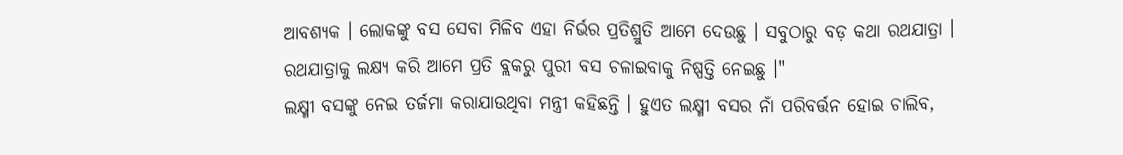ଆବଶ୍ୟକ । ଲୋକଙ୍କୁ ବସ ସେବା ମିଳିବ ଏହା ନିର୍ଭର ପ୍ରତିଶ୍ରୁତି ଆମେ ଦେଉଛୁ । ସବୁଠାରୁ ବଡ଼ କଥା ରଥଯାତ୍ରା । ରଥଯାତ୍ରାକୁ ଲକ୍ଷ୍ୟ କରି ଆମେ ପ୍ରତି ବ୍ଲକରୁ ପୁରୀ ବସ ଚଳାଇବାକୁ ନିଷ୍ପତ୍ତି ନେଇଛୁ ।"
ଲକ୍ଷ୍ମୀ ବସଙ୍କୁ ନେଇ ତର୍ଜମା କରାଯାଉଥିବା ମନ୍ତ୍ରୀ କହିଛନ୍ତି । ହୁଏତ ଲକ୍ଷ୍ମୀ ବସର ନାଁ ପରିବର୍ତ୍ତନ ହୋଇ ଚାଲିବ,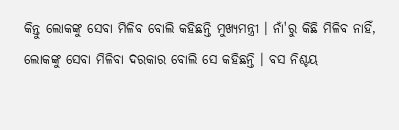କିନ୍ତୁ ଲୋକଙ୍କୁ ସେବା ମିଳିବ ବୋଲି କହିଛନ୍ତି ମୁଖ୍ୟମନ୍ତ୍ରୀ । ନାଁ'ରୁ କିଛି ମିଳିବ ନାହିଁ, ଲୋକଙ୍କୁ ସେବା ମିଳିବା ଦରକାର ବୋଲି ସେ କହିଛନ୍ତି । ବସ ନିଶ୍ଚୟ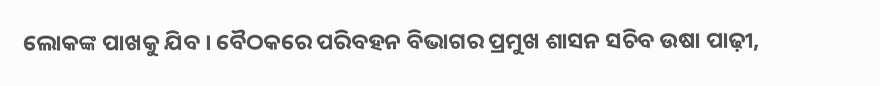ଲୋକଙ୍କ ପାଖକୁ ଯିବ । ବୈଠକରେ ପରିବହନ ବିଭାଗର ପ୍ରମୁଖ ଶାସନ ସଚିବ ଉଷା ପାଢ଼ୀ,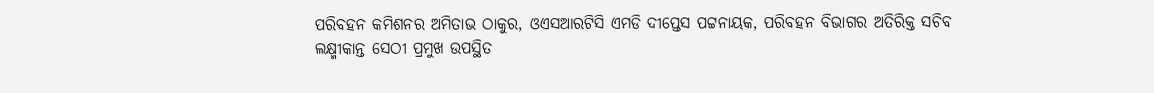ପରିବହନ କମିଶନର ଅମିତାଭ ଠାକୁର, ଓଏସଆରଟିସି ଏମଡି ଦୀପ୍ତେସ ପଟ୍ଟନାୟକ, ପରିବହନ ବିଭାଗର ଅତିରିକ୍ତ ସଚିବ ଲକ୍ଷ୍ମୀକାନ୍ତ ସେଠୀ ପ୍ରମୁଖ ଉପସ୍ଥିତ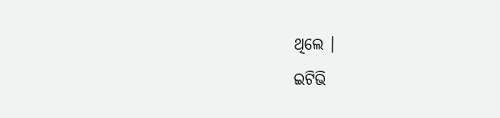ଥିଲେ ।
ଇଟିଭି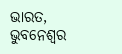ଭାରତ, ଭୁବନେଶ୍ବର